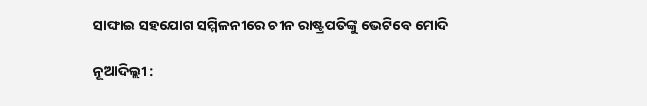ସାଙ୍ଘାଇ ସହଯୋଗ ସମ୍ମିଳନୀରେ ଚୀନ ରାଷ୍ଟ୍ରପତିଙ୍କୁ ଭେଟିବେ ମୋଦି

ନୂଆଦିଲ୍ଲୀ :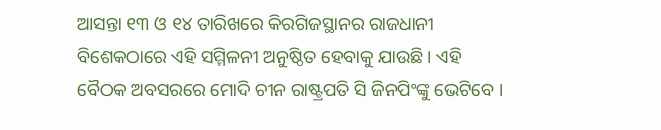ଆସନ୍ତା ୧୩ ଓ ୧୪ ତାରିଖରେ କିରଗିଜସ୍ଥାନର ରାଜଧାନୀ ବିଶେକଠାରେ ଏହି ସମ୍ମିଳନୀ ଅନୁଷ୍ଠିତ ହେବାକୁ ଯାଉଛି । ଏହି ବୈଠକ ଅବସରରେ ମୋଦି ଚୀନ ରାଷ୍ଟ୍ରପତି ସି ଜିନପିଂଙ୍କୁ ଭେଟିବେ ।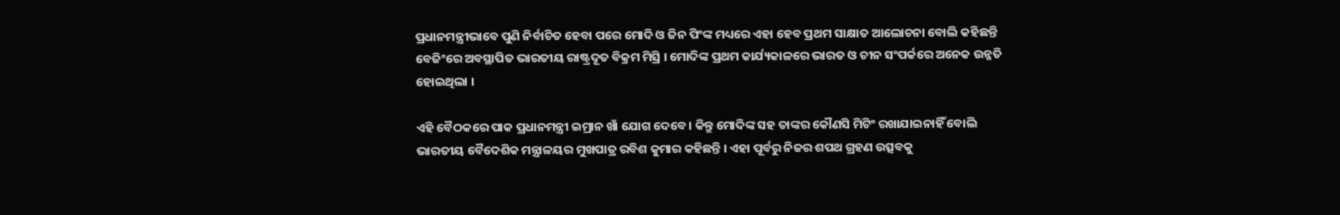ପ୍ରଧାନମନ୍ତ୍ରୀଭାବେ ପୁଣି ନିର୍ବାଚିତ ହେବା ପରେ ମୋଦି ଓ ଜିନ ପିଂଙ୍କ ମଧ୍ୟରେ ଏହା ହେବ ପ୍ରଥମ ସାକ୍ଷାତ ଆଲୋଚନା ବୋଲି କହିଛନ୍ତି ବେଜିଂରେ ଅବସ୍ଥାପିତ ଭାରତୀୟ ରାଷ୍ଟ୍ରଦୂତ ବିକ୍ରମ ମିସ୍ରି । ମୋଦିଙ୍କ ପ୍ରଥମ କାର୍ଯ୍ୟକାଳରେ ଭାରତ ଓ ଚୀନ ସଂପର୍କରେ ଅନେକ ଉନ୍ନତି ହୋଇଥିଲା ।

ଏହି ବୈଠକରେ ପାକ ପ୍ରଧାନମନ୍ତ୍ରୀ ଇମ୍ରାନ ଖାଁ ଯୋଗ ଦେବେ । କିନ୍ତୁ ମୋଦିଙ୍କ ସହ ତାଙ୍କର କୌଣସି ମିଟିଂ ରଖାଯାଇନାହିଁ ବୋଲି ଭାରତୀୟ ବୈଦେଶିକ ମନ୍ତ୍ରାଳୟର ମୁଖପାତ୍ର ରବିଶ କୁମାର କହିଛନ୍ତି । ଏହା ପୂର୍ବରୁ ନିଜର ଶପଥ ଗ୍ରହଣ ଉତ୍ସବକୁ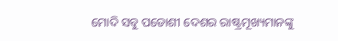ମୋଦି ସବୁ ପଡୋଶୀ ଦେଶର ରାଷ୍ଟ୍ରମୂଖ୍ୟମାନଙ୍କୁ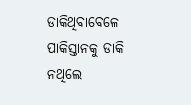ଡାକିଥିବାବେଳେ ପାକିସ୍ତାନକୁ ଡାକି ନଥିଲେ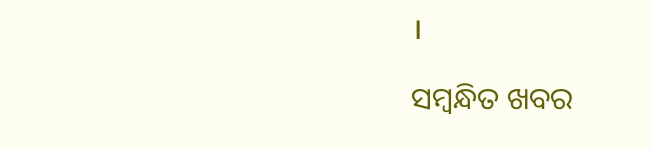।

ସମ୍ବନ୍ଧିତ ଖବର